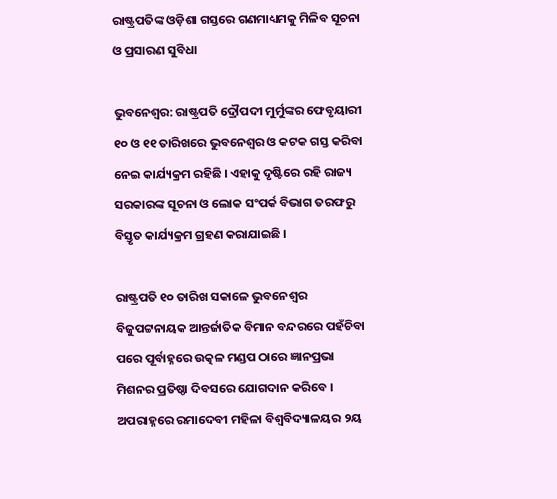ରାଷ୍ଟ୍ରପତିଙ୍କ ଓଡ଼ିଶା ଗସ୍ତରେ ଗଣମାଧ୍ୟମକୁ ମିଳିବ ସୂଚନା ଓ ପ୍ରସାରଣ ସୁବିଧା

ଭୁବନେଶ୍ବର: ରାଷ୍ଟ୍ରପତି ଦ୍ରୌପଦୀ ମୁର୍ମୁଙ୍କର ଫେବୃୟାରୀ ୧୦ ଓ ୧୧ ତାରିଖରେ ଭୁବନେଶ୍ବର ଓ କଟକ ଗସ୍ତ କରିବା ନେଇ କାର୍ଯ୍ୟକ୍ରମ ରହିଛି । ଏହାକୁ ଦୃଷ୍ଟିରେ ରହି ରାଜ୍ୟ ସରକାରଙ୍କ ସୂଚନା ଓ ଲୋକ ସଂପର୍କ ବିଭାଗ ତରଫରୁ ବିସ୍ତୃତ କାର୍ଯ୍ୟକ୍ରମ ଗ୍ରହଣ କରାଯାଇଛି ।

ରାଷ୍ଟ୍ରପତି ୧୦ ତାରିଖ ସକାଳେ ଭୁବନେଶ୍ବର ବିଜୁପଟ୍ଟନାୟକ ଆନ୍ତର୍ଜାତିକ ବିମାନ ବନ୍ଦରରେ ପହଁଚିବା ପରେ ପୂର୍ବାହ୍ନରେ ଉତ୍କଳ ମଣ୍ଡପ ଠାରେ ଜ୍ଞାନପ୍ରଭା ମିଶନର ପ୍ରତିଷ୍ଠା ଦିବସରେ ଯୋଗଦାନ କରିବେ । ଅପରାହ୍ନରେ ରମାଦେବୀ ମହିଳା ବିଶ୍ବବିଦ୍ୟାଳୟର ୨ୟ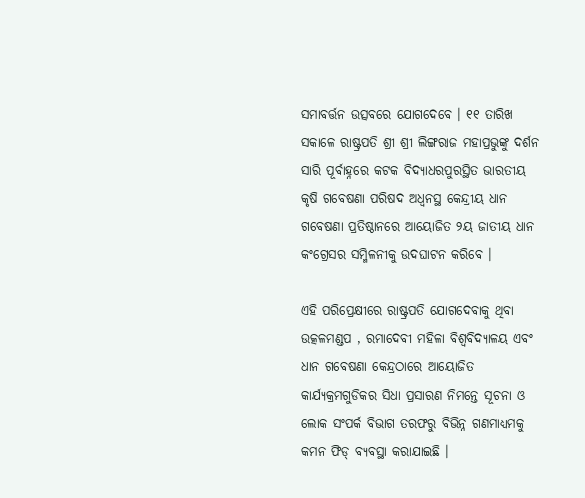ସମାବର୍ତ୍ତନ ଉତ୍ସବରେ ଯୋଗଦେବେ । ୧୧ ତାରିଖ ସକାଳେ ରାଷ୍ଟ୍ରପତି ଶ୍ରୀ ଶ୍ରୀ ଲିଙ୍ଗରାଜ ମହାପ୍ରଭୁଙ୍କୁ ଦର୍ଶନ ସାରି ପୂର୍ବାହ୍ନରେ କଟକ ବିଦ୍ୟାଧରପୁରସ୍ଥିତ ଭାରତୀୟ କୃଷି ଗବେଷଣା ପରିଷଦ ଅଧ୍ଵନସ୍ଥ କେନ୍ଦ୍ରୀୟ ଧାନ ଗବେଷଣା ପ୍ରତିଷ୍ଠାନରେ ଆୟୋଜିତ ୨ୟ ଜାତୀୟ ଧାନ କଂଗ୍ରେସର ସମ୍ମିଳନୀକୁ ଉଦଘାଟନ କରିବେ ।

ଏହି ପରିପ୍ରେକ୍ଷୀରେ ରାଷ୍ଟ୍ରପତି ଯୋଗଦେବାକୁ ଥିବା ଉତ୍କଳମଣ୍ଡପ , ରମାଦେବୀ ମହିଳା ବିଶ୍ବବିଦ୍ୟାଳୟ ଏବଂ ଧାନ ଗବେଷଣା କେନ୍ଦ୍ରଠାରେ ଆୟୋଜିତ କାର୍ଯ୍ୟକ୍ରମଗୁଡିକର ସିଧା ପ୍ରସାରଣ ନିମନ୍ତେ ସୂଚନା ଓ ଲୋକ ସଂପର୍କ ବିଭାଗ ତରଫରୁ ବିଭିନ୍ନ ଗଣମାଧ୍ୟମକୁ କମନ ଫିଡ୍ ବ୍ୟବସ୍ଥା କରାଯାଇଛି ।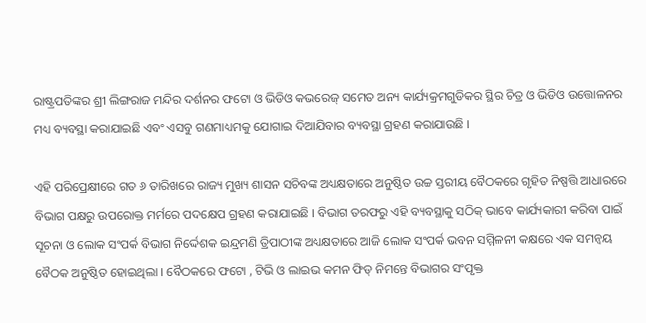ରାଷ୍ଟ୍ରପତିଙ୍କର ଶ୍ରୀ ଲିଙ୍ଗରାଜ ମନ୍ଦିର ଦର୍ଶନର ଫଟୋ ଓ ଭିଡିଓ କଭରେଜ୍ ସମେତ ଅନ୍ୟ କାର୍ଯ୍ୟକ୍ରମଗୁଡିକର ସ୍ଥିର ଚିତ୍ର ଓ ଭିଡିଓ ଉତ୍ତୋଳନର ମଧ୍ୟ ବ୍ୟବସ୍ଥା କରାଯାଇଛି ଏବଂ ଏସବୁ ଗଣମାଧ୍ୟମକୁ ଯୋଗାଇ ଦିଆଯିବାର ବ୍ୟବସ୍ଥା ଗ୍ରହଣ କରାଯାଉଛି ।

ଏହି ପରିପ୍ରେକ୍ଷୀରେ ଗତ ୬ ତାରିଖରେ ରାଜ୍ୟ ମୁଖ୍ୟ ଶାସନ ସଚିବଙ୍କ ଅଧ୍ୟକ୍ଷତାରେ ଅନୁଷ୍ଠିତ ଉଚ୍ଚ ସ୍ତରୀୟ ବୈଠକରେ ଗୃହିତ ନିଷ୍ପତ୍ତି ଆଧାରରେ ବିଭାଗ ପକ୍ଷରୁ ଉପରୋକ୍ତ ମର୍ମରେ ପଦକ୍ଷେପ ଗ୍ରହଣ କରାଯାଇଛି । ବିଭାଗ ତରଫରୁ ଏହି ବ୍ୟବସ୍ଥାକୁ ସଠିକ୍ ଭାବେ କାର୍ଯ୍ୟକାରୀ କରିବା ପାଇଁ ସୂଚନା ଓ ଲୋକ ସଂପର୍କ ବିଭାଗ ନିର୍ଦ୍ଦେଶକ ଇନ୍ଦ୍ରମଣି ତ୍ରିପାଠୀଙ୍କ ଅଧ୍ୟକ୍ଷତାରେ ଆଜି ଲୋକ ସଂପର୍କ ଭବନ ସମ୍ମିଳନୀ କକ୍ଷରେ ଏକ ସମନ୍ୱୟ ବୈଠକ ଅନୁଷ୍ଠିତ ହୋଇଥିଲା । ବୈଠକରେ ଫଟୋ , ଟିଭି ଓ ଲାଇଭ କମନ ଫିଡ୍ ନିମନ୍ତେ ବିଭାଗର ସଂପୃକ୍ତ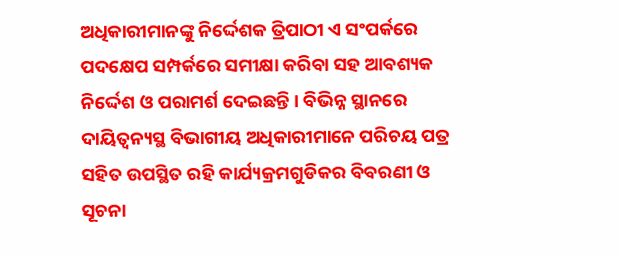ଅଧିକାରୀମାନଙ୍କୁ ନିର୍ଦ୍ଦେଶକ ତ୍ରିପାଠୀ ଏ ସଂପର୍କରେ ପଦକ୍ଷେପ ସମ୍ପର୍କରେ ସମୀକ୍ଷା କରିବା ସହ ଆବଶ୍ୟକ ନିର୍ଦ୍ଦେଶ ଓ ପରାମର୍ଶ ଦେଇଛନ୍ତି । ବିଭିନ୍ନ ସ୍ଥାନରେ ଦାୟିତ୍ବନ୍ୟସ୍ଥ ବିଭାଗୀୟ ଅଧିକାରୀମାନେ ପରିଚୟ ପତ୍ର ସହିତ ଉପସ୍ଥିତ ରହି କାର୍ଯ୍ୟକ୍ରମଗୁଡିକର ବିବରଣୀ ଓ ସୂଚନା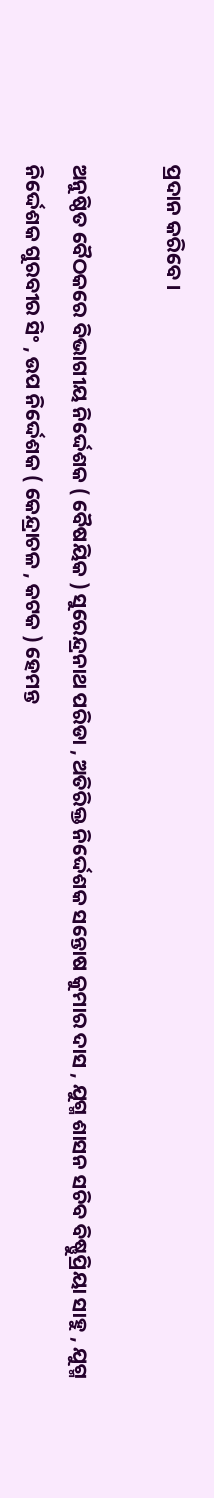ପ୍ରଦାନ କରିବେ ।

ଅନୁଷ୍ଠିତ ବୈଠକରେ ବିଭାଗୀୟ ନିର୍ଦ୍ଦେଶକ ( ବୈଷୟିକ ) ସୁରେନ୍ଦ୍ରନାଥ ପରିଡା , ଅତିରିକ୍ତ ନିର୍ଦ୍ଦେଶକ ସନ୍ତୋଷ କୁମାର ଦାସ , ଯୁଗ୍ମ ଶାସନ ସଚିବ ବିଷ୍ଣୁପ୍ରିୟା ସାହୁ , ଯୁଗ୍ମ ନିର୍ଦ୍ଦେଶକ ଗୁରବୀର ସିଂ , ଉପ ନିର୍ଦ୍ଦେଶକ ( କେନ୍ଦ୍ରାଚଳ , କଟକ ) ହେମନ୍ତ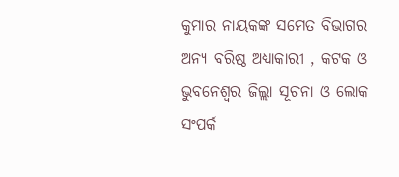କୁମାର ନାୟକଙ୍କ ସମେତ ବିଭାଗର ଅନ୍ୟ ବରିଷ୍ଠ ଅଧ୍ୟାକାରୀ , କଟକ ଓ ଭୁବନେଶ୍ବର ଜିଲ୍ଲା ସୂଚନା ଓ ଲୋକ ସଂପର୍କ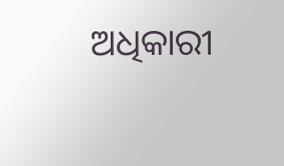ଅଧିକାରୀ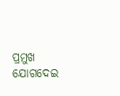ପ୍ରମୁଖ ଯୋଗଦେଇ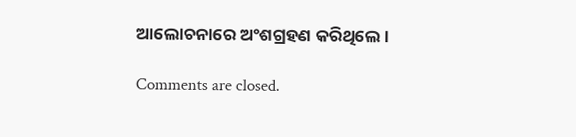ଆଲୋଚନାରେ ଅଂଶଗ୍ରହଣ କରିଥିଲେ ।

Comments are closed.